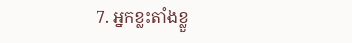7. អ្នកខ្លះតាំងខ្លួ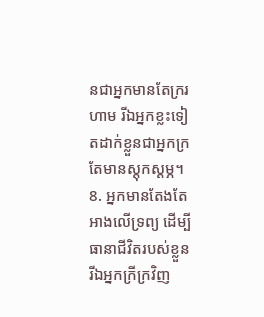នជាអ្នកមានតែក្ររហាម រីឯអ្នកខ្លះទៀតដាក់ខ្លួនជាអ្នកក្រតែមានស្ដុកស្ដម្ភ។
8. អ្នកមានតែងតែអាងលើទ្រព្យ ដើម្បីធានាជីវិតរបស់ខ្លួន រីឯអ្នកក្រីក្រវិញ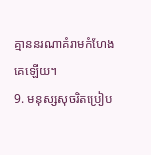គ្មាននរណាគំរាមកំហែងគេឡើយ។
9. មនុស្សសុចរិតប្រៀប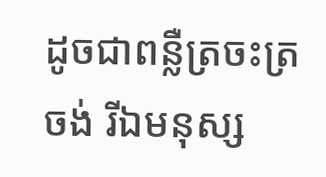ដូចជាពន្លឺត្រចះត្រចង់ រីឯមនុស្ស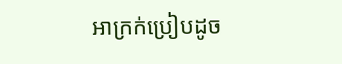អាក្រក់ប្រៀបដូច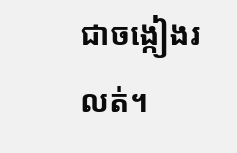ជាចង្កៀងរលត់។